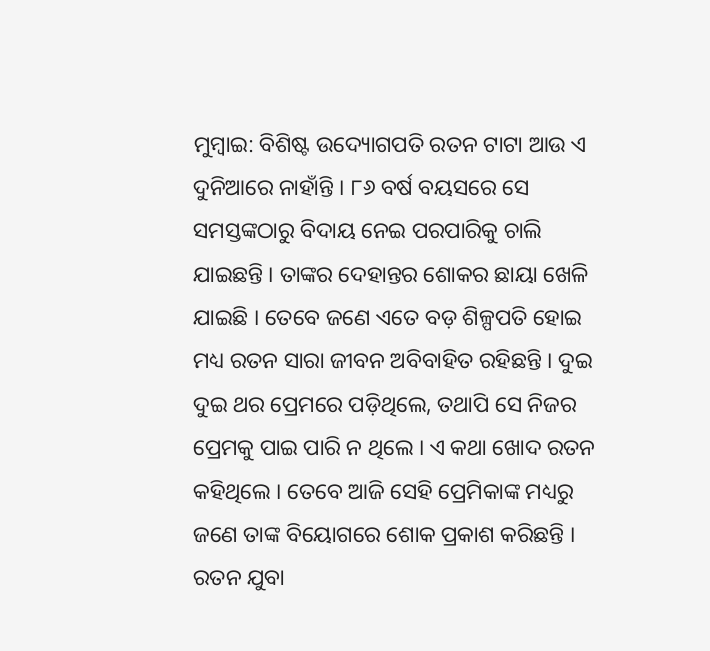ମୁମ୍ବାଇ: ବିଶିଷ୍ଟ ଉଦ୍ୟୋଗପତି ରତନ ଟାଟା ଆଉ ଏ ଦୁନିଆରେ ନାହାଁନ୍ତି । ୮୬ ବର୍ଷ ବୟସରେ ସେ ସମସ୍ତଙ୍କଠାରୁ ବିଦାୟ ନେଇ ପରପାରିକୁ ଚାଲି ଯାଇଛନ୍ତି । ତାଙ୍କର ଦେହାନ୍ତର ଶୋକର ଛାୟା ଖେଳି ଯାଇଛି । ତେବେ ଜଣେ ଏତେ ବଡ଼ ଶିଳ୍ପପତି ହୋଇ ମଧ୍ୟ ରତନ ସାରା ଜୀବନ ଅବିବାହିତ ରହିଛନ୍ତି । ଦୁଇ ଦୁଇ ଥର ପ୍ରେମରେ ପଡ଼ିଥିଲେ, ତଥାପି ସେ ନିଜର ପ୍ରେମକୁ ପାଇ ପାରି ନ ଥିଲେ । ଏ କଥା ଖୋଦ ରତନ କହିଥିଲେ । ତେବେ ଆଜି ସେହି ପ୍ରେମିକାଙ୍କ ମଧ୍ୟରୁ ଜଣେ ତାଙ୍କ ବିୟୋଗରେ ଶୋକ ପ୍ରକାଶ କରିଛନ୍ତି ।
ରତନ ଯୁବା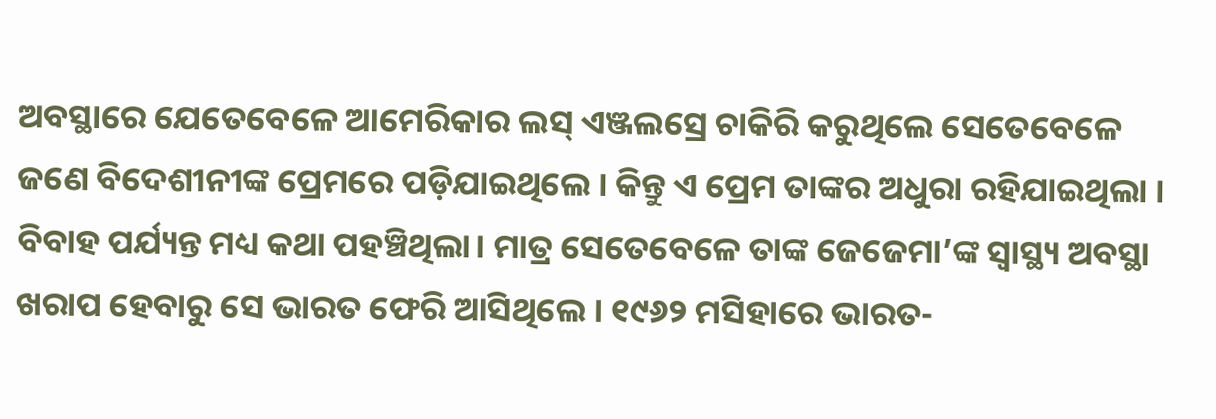ଅବସ୍ଥାରେ ଯେତେବେଳେ ଆମେରିକାର ଲସ୍ ଏଞ୍ଜଲସ୍ରେ ଚାକିରି କରୁଥିଲେ ସେତେବେଳେ ଜଣେ ବିଦେଶୀନୀଙ୍କ ପ୍ରେମରେ ପଡ଼ିଯାଇଥିଲେ । କିନ୍ତୁ ଏ ପ୍ରେମ ତାଙ୍କର ଅଧୁରା ରହିଯାଇଥିଲା । ବିବାହ ପର୍ଯ୍ୟନ୍ତ ମଧ୍ୟ କଥା ପହଞ୍ଚିଥିଲା। ମାତ୍ର ସେତେବେଳେ ତାଙ୍କ ଜେଜେମା’ଙ୍କ ସ୍ୱାସ୍ଥ୍ୟ ଅବସ୍ଥା ଖରାପ ହେବାରୁ ସେ ଭାରତ ଫେରି ଆସିଥିଲେ । ୧୯୬୨ ମସିହାରେ ଭାରତ-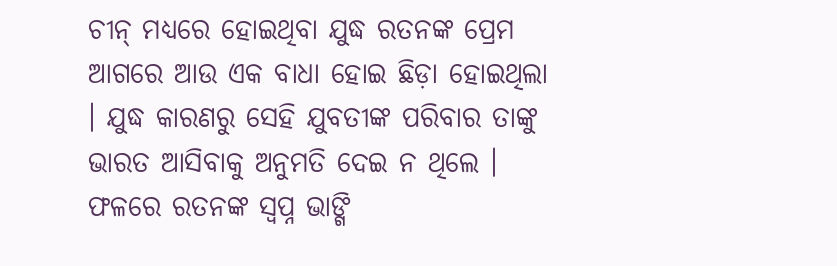ଚୀନ୍ ମଧ୍ୟରେ ହୋଇଥିବା ଯୁଦ୍ଧ ରତନଙ୍କ ପ୍ରେମ ଆଗରେ ଆଉ ଏକ ବାଧା ହୋଇ ଛିଡ଼ା ହୋଇଥିଲା । ଯୁଦ୍ଧ କାରଣରୁ ସେହି ଯୁବତୀଙ୍କ ପରିବାର ତାଙ୍କୁ ଭାରତ ଆସିବାକୁ ଅନୁମତି ଦେଇ ନ ଥିଲେ । ଫଳରେ ରତନଙ୍କ ସ୍ୱପ୍ନ ଭାଙ୍ଗି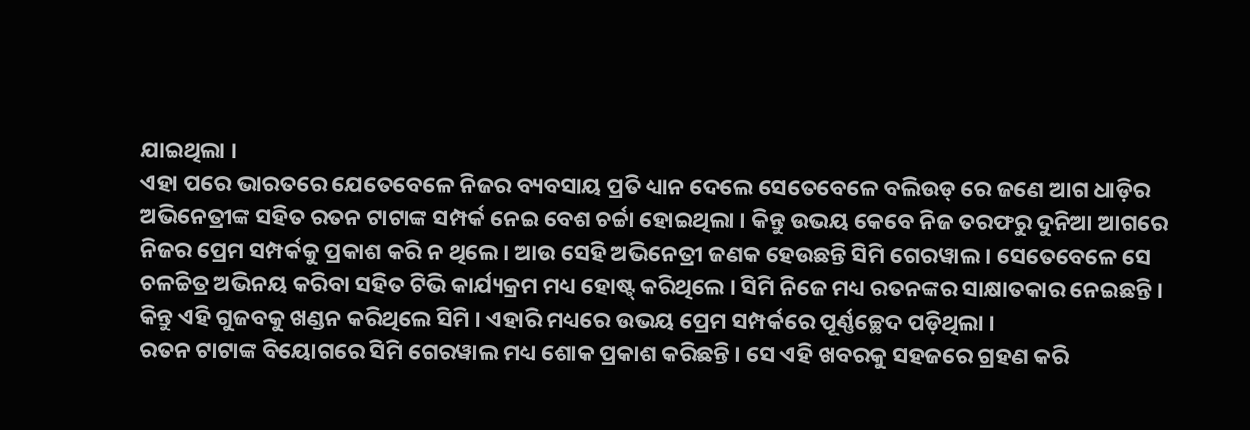ଯାଇଥିଲା ।
ଏହା ପରେ ଭାରତରେ ଯେତେବେଳେ ନିଜର ବ୍ୟବସାୟ ପ୍ରତି ଧ୍ୟାନ ଦେଲେ ସେତେବେଳେ ବଲିଉଡ୍ ରେ ଜଣେ ଆଗ ଧାଡ଼ିର ଅଭିନେତ୍ରୀଙ୍କ ସହିତ ରତନ ଟାଟାଙ୍କ ସମ୍ପର୍କ ନେଇ ବେଶ ଚର୍ଚ୍ଚା ହୋଇଥିଲା । କିନ୍ତୁ ଉଭୟ କେବେ ନିଜ ତରଫରୁ ଦୁନିଆ ଆଗରେ ନିଜର ପ୍ରେମ ସମ୍ପର୍କକୁ ପ୍ରକାଶ କରି ନ ଥିଲେ । ଆଉ ସେହି ଅଭିନେତ୍ରୀ ଜଣକ ହେଉଛନ୍ତି ସିମି ଗେରୱାଲ । ସେତେବେଳେ ସେ ଚଳଚ୍ଚିତ୍ର ଅଭିନୟ କରିବା ସହିତ ଟିଭି କାର୍ଯ୍ୟକ୍ରମ ମଧ୍ୟ ହୋଷ୍ଟ୍ କରିଥିଲେ । ସିମି ନିଜେ ମଧ୍ୟ ରତନଙ୍କର ସାକ୍ଷାତକାର ନେଇଛନ୍ତି । କିନ୍ତୁ ଏହି ଗୁଜବକୁ ଖଣ୍ଡନ କରିଥିଲେ ସିମି । ଏହାରି ମଧ୍ୟରେ ଉଭୟ ପ୍ରେମ ସମ୍ପର୍କରେ ପୂର୍ଣ୍ଣଚ୍ଛେଦ ପଡ଼ିଥିଲା ।
ରତନ ଟାଟାଙ୍କ ବିୟୋଗରେ ସିମି ଗେରୱାଲ ମଧ୍ୟ ଶୋକ ପ୍ରକାଶ କରିଛନ୍ତି । ସେ ଏହି ଖବରକୁ ସହଜରେ ଗ୍ରହଣ କରି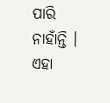ପାରି ନାହାଁନ୍ତି । ଏହା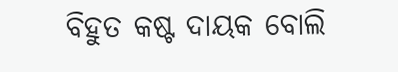ବିହୁତ କଷ୍ଟ ଦାୟକ ବୋଲି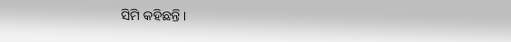ସିମି କହିଛନ୍ତି ।